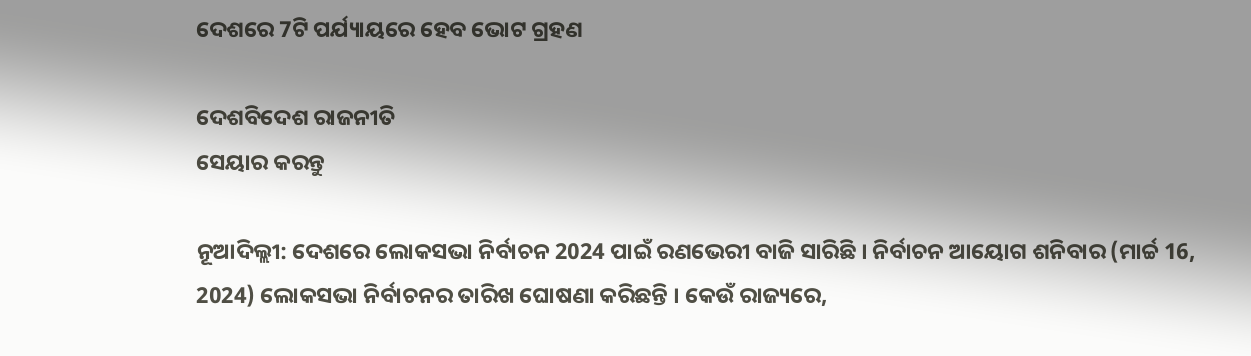ଦେଶରେ 7ଟି ପର୍ଯ୍ୟାୟରେ ହେବ ଭୋଟ ଗ୍ରହଣ

ଦେଶବିଦେଶ ରାଜନୀତି
ସେୟାର କରନ୍ତୁ

ନୂଆଦିଲ୍ଲୀ: ଦେଶରେ ଲୋକସଭା ନିର୍ବାଚନ 2024 ପାଇଁ ରଣଭେରୀ ବାଜି ସାରିଛି । ନିର୍ବାଚନ ଆୟୋଗ ଶନିବାର (ମାର୍ଚ୍ଚ 16, 2024) ଲୋକସଭା ନିର୍ବାଚନର ତାରିଖ ଘୋଷଣା କରିଛନ୍ତି । କେଉଁ ରାଜ୍ୟରେ,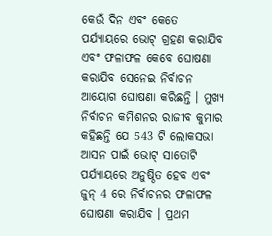କେଉଁ ଦିନ ଏବଂ କେତେ ପର୍ଯ୍ୟାୟରେ ଭୋଟ୍ ଗ୍ରହଣ କରାଯିବ ଏବଂ ଫଳାଫଳ କେବେ ଘୋଷଣା କରାଯିବ ସେନେଇ ନିର୍ବାଚନ ଆୟୋଗ ଘୋଷଣା କରିଛନ୍ତି । ମୁଖ୍ୟ ନିର୍ବାଚନ କମିଶନର ରାଜୀବ କୁମାର କହିଛନ୍ତି ଯେ 543 ଟି ଲୋକସଭା ଆସନ ପାଇଁ ଭୋଟ୍ ସାତୋଟି ପର୍ଯ୍ୟାୟରେ ଅନୁଷ୍ଠିତ ହେବ ଏବଂ ଜୁନ୍ 4 ରେ ନିର୍ବାଚନର ଫଳାଫଳ ଘୋଷଣା କରାଯିବ । ପ୍ରଥମ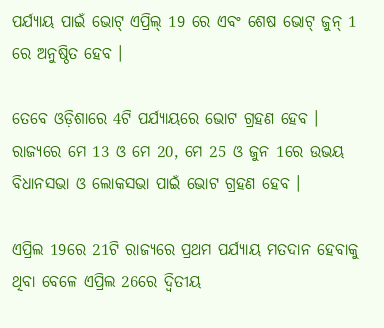ପର୍ଯ୍ୟାୟ ପାଇଁ ଭୋଟ୍ ଏପ୍ରିଲ୍ 19 ରେ ଏବଂ ଶେଷ ଭୋଟ୍ ଜୁନ୍ 1 ରେ ଅନୁଷ୍ଠିତ ହେବ ।

ତେବେ ଓଡ଼ିଶାରେ 4ଟି ପର୍ଯ୍ୟାୟରେ ଭୋଟ ଗ୍ରହଣ ହେବ । ରାଜ୍ୟରେ ମେ 13 ଓ ମେ 20, ମେ 25 ଓ ଜୁନ 1ରେ ଉଭୟ ବିଧାନସଭା ଓ ଲୋକସଭା ପାଇଁ ଭୋଟ ଗ୍ରହଣ ହେବ ।

ଏପ୍ରିଲ 19ରେ 21ଟି ରାଜ୍ୟରେ ପ୍ରଥମ ପର୍ଯ୍ୟାୟ ମତଦାନ ହେବାକୁ ଥିବା ବେଳେ ଏପ୍ରିଲ 26ରେ ଦ୍ୱିତୀୟ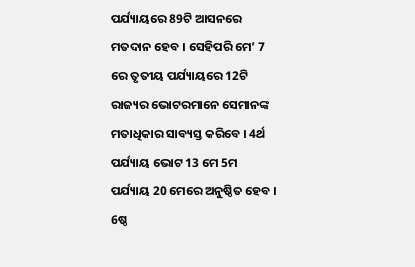ପର୍ଯ୍ୟାୟରେ 89ଟି ଆସନରେ ମତଦାନ ହେବ । ସେହିପରି ମେ’ 7 ରେ ତୃତୀୟ ପର୍ଯ୍ୟାୟରେ 12ଟି ରାଜ୍ୟର ଭୋଟରମାନେ ସେମାନଙ୍କ ମତାଧିକାର ସାବ୍ୟସ୍ତ କରିବେ । 4ର୍ଥ ପର୍ଯ୍ୟାୟ ଭୋଟ 13 ମେ 5ମ ପର୍ଯ୍ୟାୟ 20 ମେରେ ଅନୁଷ୍ଠିତ ହେବ । 6ଷ୍ଠ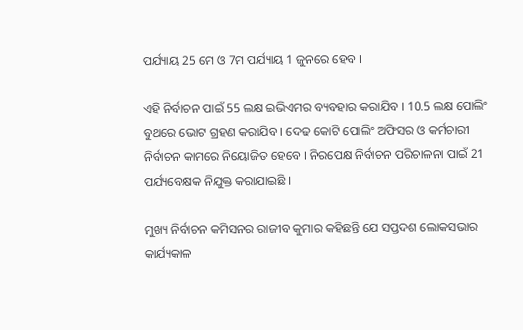ପର୍ଯ୍ୟାୟ 25 ମେ ଓ 7ମ ପର୍ଯ୍ୟାୟ 1 ଜୁନରେ ହେବ ।

ଏହି ନିର୍ବାଚନ ପାଇଁ 55 ଲକ୍ଷ ଇଭିଏମର ବ୍ୟବହାର କରାଯିବ । 10.5 ଲକ୍ଷ ପୋଲିଂ ବୁଥରେ ଭୋଟ ଗ୍ରହଣ କରାଯିବ । ଦେଢ କୋଟି ପୋଲିଂ ଅଫିସର ଓ କର୍ମଚାରୀ ନିର୍ବାଚନ କାମରେ ନିୟୋଜିତ ହେବେ । ନିରପେକ୍ଷ ନିର୍ବାଚନ ପରିଚାଳନା ପାଇଁ 21 ପର୍ଯ୍ୟବେକ୍ଷକ ନିଯୁକ୍ତ କରାଯାଇଛି ।

ମୁଖ୍ୟ ନିର୍ବାଚନ କମିସନର ରାଜୀବ କୁମାର କହିଛନ୍ତି ଯେ ସପ୍ତଦଶ ଲୋକସଭାର କାର୍ଯ୍ୟକାଳ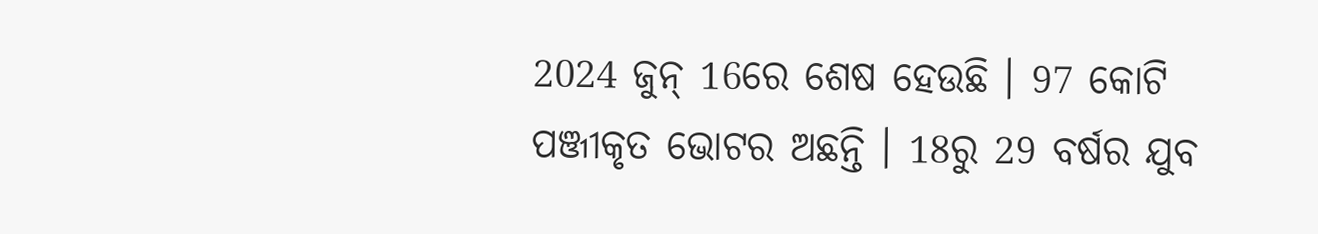2024 ଜୁନ୍ 16ରେ ଶେଷ ହେଉଛି । 97 କୋଟି ପଞ୍ଜୀକୃତ ଭୋଟର ଅଛନ୍ତି । 18ରୁ 29 ବର୍ଷର ଯୁବ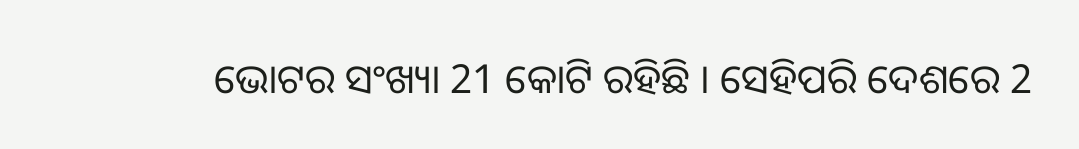ଭୋଟର ସଂଖ୍ୟା 21 କୋଟି ରହିଛି । ସେହିପରି ଦେଶରେ 2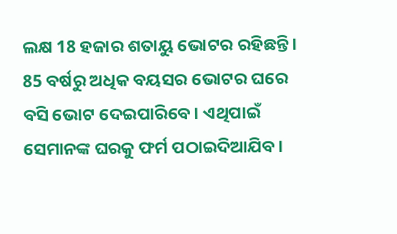ଲକ୍ଷ 18 ହଜାର ଶତାୟୁ ଭୋଟର ରହିଛନ୍ତି । 85 ବର୍ଷରୁ ଅଧିକ ବୟସର ଭୋଟର ଘରେ ବସି ଭୋଟ ଦେଇପାରିବେ । ଏଥିପାଇଁ ସେମାନଙ୍କ ଘରକୁ ଫର୍ମ ପଠାଇଦିଆଯିବ ।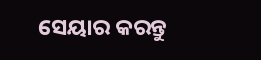ସେୟାର କରନ୍ତୁ